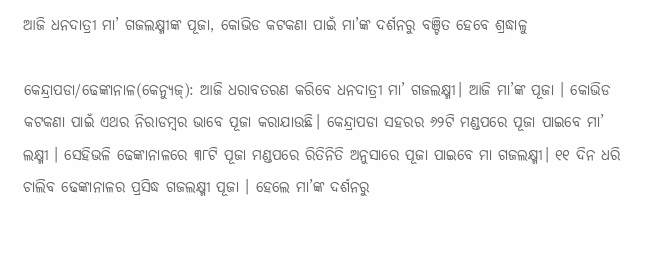ଆଜି ଧନଦାତ୍ରୀ ମା’ ଗଜଲକ୍ଷ୍ମୀଙ୍କ ପୂଜା, କୋଭିଡ କଟକଣା ପାଇଁ ମା’ଙ୍କ ଦର୍ଶନରୁ ବଞ୍ଚିତ ହେବେ ଶ୍ରଦ୍ଧାଳୁ

କେନ୍ଦ୍ରାପଡା/ଢେଙ୍କାନାଳ(କେନ୍ଯୁଜ୍): ଆଜି ଧରାବତରଣ କରିବେ ଧନଦାତ୍ରୀ ମା’ ଗଜଲକ୍ଷ୍ମୀ। ଆଜି ମା’ଙ୍କ ପୂଜା । କୋଭିଡ କଟକଣା ପାଇଁ ଏଥର ନିରାଡମ୍ବର ଭାବେ ପୂଜା କରାଯାଉଛି। କେନ୍ଦ୍ରାପଡା ସହରର ୬୨ଟି ମଣ୍ଡପରେ ପୂଜା ପାଇବେ ମା’ ଲକ୍ଷ୍ମୀ । ସେହିଭଳି ଢେଙ୍କାନାଳରେ ୩୮ଟି ପୂଜା ମଣ୍ଡପରେ ରିତିନିତି ଅନୁସାରେ ପୂଜା ପାଇବେ ମା ଗଜଲକ୍ଷ୍ମୀ। ୧୧ ଦିନ ଧରି ଚାଲିବ ଢେଙ୍କାନାଳର ପ୍ରସିଦ୍ଧ ଗଜଲକ୍ଷ୍ମୀ ପୂଜା । ହେଲେ ମା’ଙ୍କ ଦର୍ଶନରୁ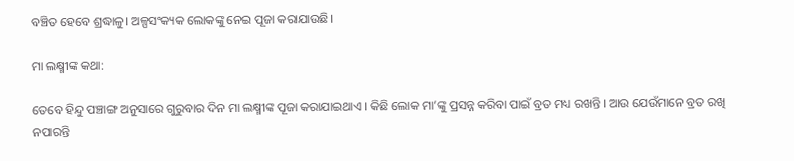ବଞ୍ଚିତ ହେବେ ଶ୍ରଦ୍ଧାଳୁ। ଅଳ୍ପସଂକ୍ୟକ ଲୋକଙ୍କୁ ନେଇ ପୂଜା କରାଯାଉଛି।

ମା ଲକ୍ଷ୍ମୀଙ୍କ କଥା:

ତେବେ ହିନ୍ଦୁ ପଞ୍ଚାଙ୍ଗ ଅନୁସାରେ ଗୁରୁବାର ଦିନ ମା ଲକ୍ଷ୍ମୀଙ୍କ ପୂଜା କରାଯାଇଥାଏ । କିଛି ଲୋକ ମା’ଙ୍କୁ ପ୍ରସନ୍ନ କରିବା ପାଇଁ ବ୍ରତ ମଧ୍ୟ ରଖନ୍ତି । ଆଉ ଯେଉଁମାନେ ବ୍ରତ ରଖି ନପାରନ୍ତି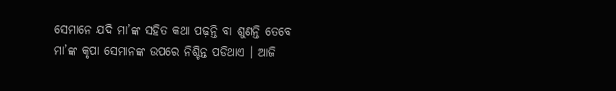ସେମାନେ ଯଦି ମା’ଙ୍କ ସହିତ କଥା ପଢ଼ନ୍ତି ବା ଶୁଣନ୍ତି ତେବେ ମା’ଙ୍କ କୃପା ସେମାନଙ୍କ ଉପରେ ନିଶ୍ଚିନ୍ତ ପଡିଥାଏ । ଆଜି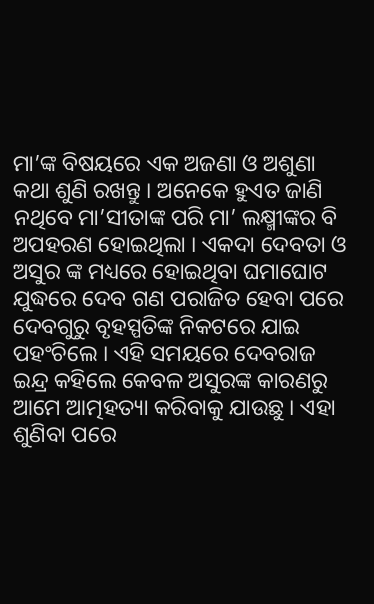ମା’ଙ୍କ ବିଷୟରେ ଏକ ଅଜଣା ଓ ଅଶୁଣା କଥା ଶୁଣି ରଖନ୍ତୁ । ଅନେକେ ହୁଏତ ଜାଣି ନଥିବେ ମା’ସୀତାଙ୍କ ପରି ମା’ ଲକ୍ଷ୍ମୀଙ୍କର ବି ଅପହରଣ ହୋଇଥିଲା । ଏକଦା ଦେବତା ଓ ଅସୁର ଙ୍କ ମଧ୍ୟରେ ହୋଇଥିବା ଘମାଘୋଟ ଯୁଦ୍ଧରେ ଦେବ ଗଣ ପରାଜିତ ହେବା ପରେ ଦେବଗୁରୁ ବୃହସ୍ପତିଙ୍କ ନିକଟରେ ଯାଇ ପହଂଚିଲେ । ଏହି ସମୟରେ ଦେବରାଜ ଇନ୍ଦ୍ର କହିଲେ କେବଳ ଅସୁରଙ୍କ କାରଣରୁ ଆମେ ଆତ୍ମହତ୍ୟା କରିବାକୁ ଯାଉଛୁ । ଏହା ଶୁଣିବା ପରେ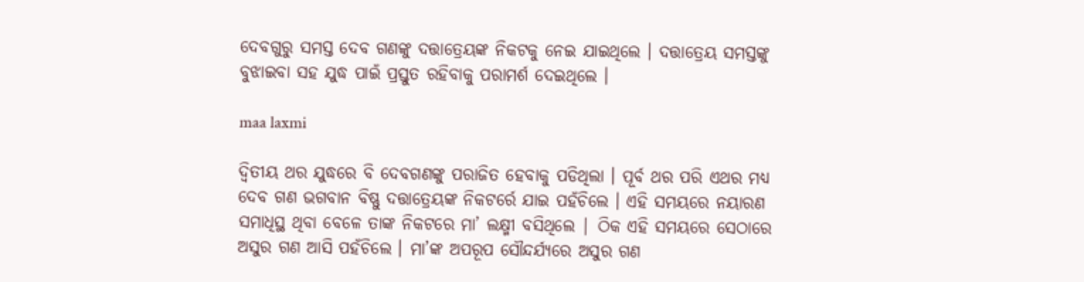ଦେବଗୁରୁ ସମସ୍ତ ଦେବ ଗଣଙ୍କୁ ଦତ୍ତାତ୍ରେୟଙ୍କ ନିକଟକୁ ନେଇ ଯାଇଥିଲେ । ଦତ୍ତାତ୍ରେୟ ସମସ୍ତଙ୍କୁ ବୁଝାଇବା ସହ ଯୁଦ୍ଧ ପାଇଁ ପ୍ରସ୍ତୁତ ରହିବାକୁ ପରାମର୍ଶ ଦେଇଥିଲେ ।

maa laxmi

ଦ୍ଵିତୀୟ ଥର ଯୁଦ୍ଧରେ ବି ଦେବଗଣଙ୍କୁ ପରାଜିତ ହେବାକୁ ପଡିଥିଲା । ପୂର୍ବ ଥର ପରି ଏଥର ମଧ୍ୟ ଦେବ ଗଣ ଭଗବାନ ବିଷ୍ଣୁ ଦତ୍ତାତ୍ରେୟଙ୍କ ନିକଟର୍ରେ ଯାଇ ପହଁଚିଲେ । ଏହି ସମୟରେ ନୟାରଣ ସମାଧିସ୍ଥ ଥିବା ବେଳେ ତାଙ୍କ ନିକଟରେ ମା’ ଲକ୍ଷ୍ମୀ ବସିଥିଲେ | ଠିକ ଏହି ସମୟରେ ସେଠାରେ ଅସୁର ଗଣ ଆସି ପହଁଚିଲେ । ମା’ଙ୍କ ଅପରୂପ ସୌନ୍ଦର୍ଯ୍ୟରେ ଅସୁର ଗଣ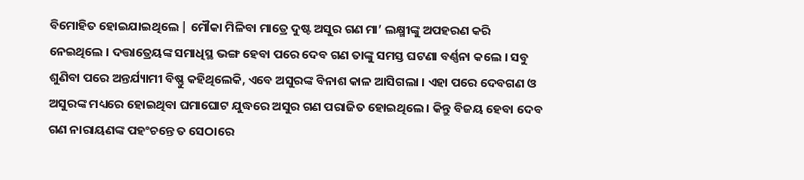ବିମୋହିତ ହୋଇଯାଇଥିଲେ | ମୌକା ମିଳିବା ମାତ୍ରେ ଦୁଷ୍ଟ ଅସୁର ଗଣ ମା’ ଲକ୍ଷ୍ମୀଙ୍କୁ ଅପହରଣ କରି ନେଇଥିଲେ । ଦତ୍ତାତ୍ରେୟଙ୍କ ସମାଧିସ୍ଥ ଭଙ୍ଗ ହେବା ପରେ ଦେବ ଗଣ ତାଙ୍କୁ ସମସ୍ତ ଘଟଣା ବର୍ଣ୍ଣନା କଲେ । ସବୁ ଶୁଣିବା ପରେ ଅନ୍ତର୍ଯ୍ୟାମୀ ବିଷ୍ଣୁ କହିଥିଲେକି, ଏବେ ଅସୁରଙ୍କ ବିନାଶ କାଳ ଆସିଗଲା । ଏହା ପରେ ଦେବଗଣ ଓ ଅସୁରଙ୍କ ମଧ୍ୟରେ ହୋଇଥିବା ଘମାଘୋଟ ଯୁଦ୍ଧରେ ଅସୁର ଗଣ ପରାଜିତ ହୋଇଥିଲେ । କିନ୍ତୁ ବିଜୟ ହେବା ଦେବ ଗଣ ନାରାୟଣଙ୍କ ପହଂଚନ୍ତେ ତ ସେଠାରେ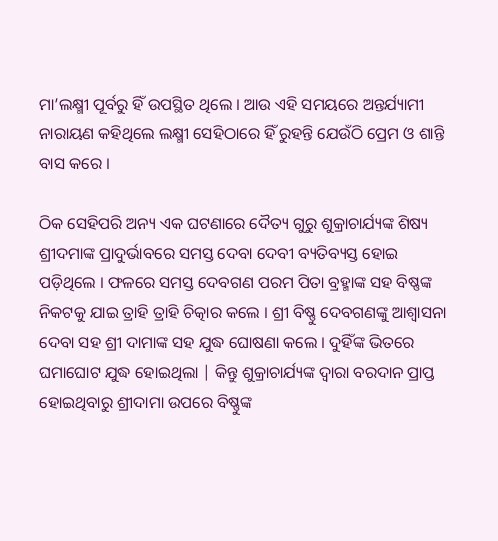ମା’ଲକ୍ଷ୍ମୀ ପୂର୍ବରୁ ହିଁ ଉପସ୍ଥିତ ଥିଲେ । ଆଉ ଏହି ସମୟରେ ଅନ୍ତର୍ଯ୍ୟାମୀ ନାରାୟଣ କହିଥିଲେ ଲକ୍ଷ୍ମୀ ସେହିଠାରେ ହିଁ ରୁହନ୍ତି ଯେଉଁଠି ପ୍ରେମ ଓ ଶାନ୍ତି ବାସ କରେ ।

ଠିକ ସେହିପରି ଅନ୍ୟ ଏକ ଘଟଣାରେ ଦୈତ୍ୟ ଗୁରୁ ଶୁକ୍ରାଚାର୍ଯ୍ୟଙ୍କ ଶିଷ୍ୟ ଶ୍ରୀଦମାଙ୍କ ପ୍ରାଦୁର୍ଭାବରେ ସମସ୍ତ ଦେବା ଦେବୀ ବ୍ୟତିବ୍ୟସ୍ତ ହୋଇ ପଡ଼ିଥିଲେ । ଫଳରେ ସମସ୍ତ ଦେବଗଣ ପରମ ପିତା ବ୍ରହ୍ମାଙ୍କ ସହ ବିଷ୍ଣଙ୍କ ନିକଟକୁ ଯାଇ ତ୍ରାହି ତ୍ରାହି ଚିତ୍କାର କଲେ । ଶ୍ରୀ ବିଷ୍ଣୁ ଦେବଗଣଙ୍କୁ ଆଶ୍ୱାସନା ଦେବା ସହ ଶ୍ରୀ ଦାମାଙ୍କ ସହ ଯୁଦ୍ଧ ଘୋଷଣା କଲେ । ଦୁହିଁଙ୍କ ଭିତରେ ଘମାଘୋଟ ଯୁଦ୍ଧ ହୋଇଥିଲା | କିନ୍ତୁ ଶୁକ୍ରାଚାର୍ଯ୍ୟଙ୍କ ଦ୍ୱାରା ବରଦାନ ପ୍ରାପ୍ତ ହୋଇଥିବାରୁ ଶ୍ରୀଦାମା ଉପରେ ବିଷ୍ଣୁଙ୍କ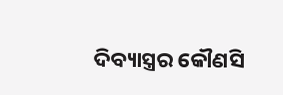ଦିବ୍ୟାସ୍ତ୍ରର କୌଣସି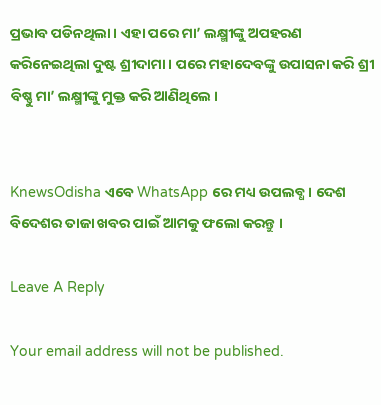ପ୍ରଭାବ ପଡିନଥିଲା । ଏହା ପରେ ମା’ ଲକ୍ଷ୍ମୀଙ୍କୁ ଅପହରଣ କରିନେଇଥିଲା ଦୁଷ୍ଟ ଶ୍ରୀଦାମା । ପରେ ମହାଦେବଙ୍କୁ ଉପାସନା କରି ଶ୍ରୀ ବିଷ୍ଣୁ ମା’ ଲକ୍ଷ୍ମୀଙ୍କୁ ମୁକ୍ତ କରି ଆଣିଥିଲେ ।


KnewsOdisha ଏବେ WhatsApp ରେ ମଧ୍ୟ ଉପଲବ୍ଧ । ଦେଶ ବିଦେଶର ତାଜା ଖବର ପାଇଁ ଆମକୁ ଫଲୋ କରନ୍ତୁ ।

Leave A Reply

Your email address will not be published.